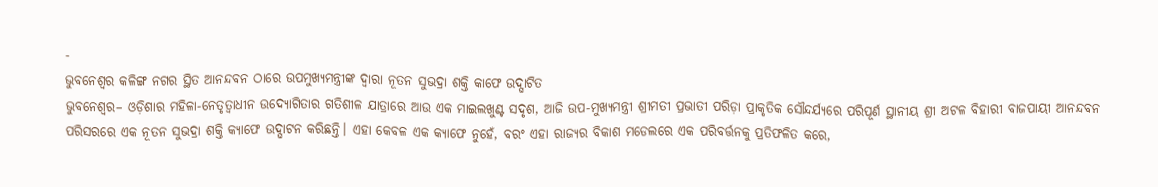-
ଭୁବନେଶ୍ୱର କଳିଙ୍ଗ ନଗର ସ୍ଥିତ ଆନନ୍ଦବନ ଠାରେ ଉପମୁଖ୍ୟମନ୍ତ୍ରୀଙ୍କ ଦ୍ୱାରା ନୂତନ ସୁଭଦ୍ରା ଶକ୍ତି କାଫେ ଉଦ୍ଘାଟିତ
ଭୁବନେଶ୍ୱର– ଓଡ଼ିଶାର ମହିଳା-ନେତୃତ୍ୱାଧୀନ ଉଦ୍ୟୋଗିତାର ଗତିଶୀଳ ଯାତ୍ରାରେ ଆଉ ଏକ ମାଇଲଖୁଣ୍ଟ ସଦୃଶ, ଆଜି ଉପ-ମୁଖ୍ୟମନ୍ତ୍ରୀ ଶ୍ରୀମତୀ ପ୍ରଭାତୀ ପରିଡ଼ା ପ୍ରାକୃତିକ ସୌନ୍ଦର୍ଯ୍ୟରେ ପରିପୂର୍ଣ ସ୍ଥାନୀୟ ଶ୍ରୀ ଅଟଳ ବିହାରୀ ବାଜପାୟୀ ଆନନ୍ଦବନ ପରିସରରେ ଏକ ନୂତନ ସୁଭଦ୍ରା ଶକ୍ତି କ୍ୟାଫେ ଉଦ୍ଘାଟନ କରିଛନ୍ତି। ଏହା କେବଳ ଏକ କ୍ୟାଫେ ନୁହେଁ, ବରଂ ଏହା ରାଜ୍ୟର ବିକାଶ ମଡେଲରେ ଏକ ପରିବର୍ତ୍ତନକୁ ପ୍ରତିଫଳିତ କରେ,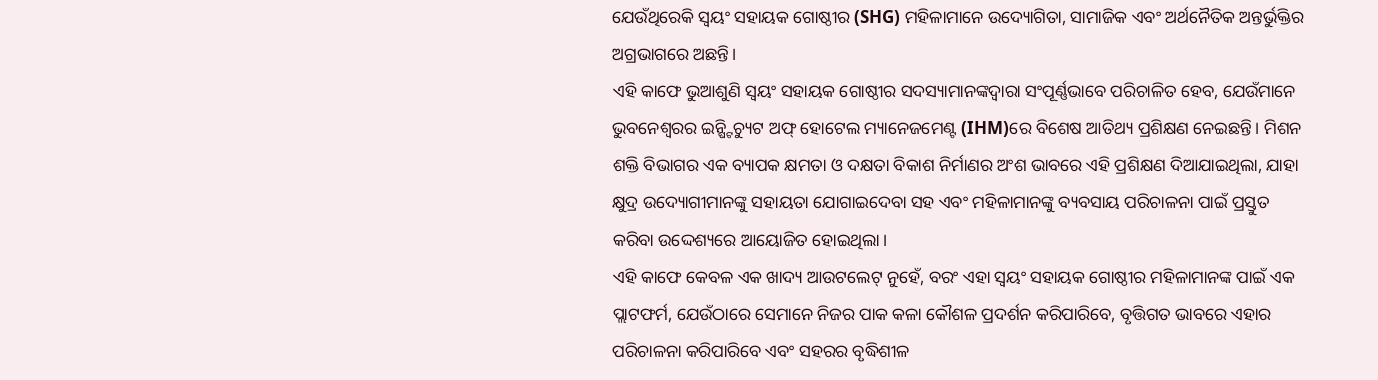ଯେଉଁଥିରେକି ସ୍ୱୟଂ ସହାୟକ ଗୋଷ୍ଠୀର (SHG) ମହିଳାମାନେ ଉଦ୍ୟୋଗିତା, ସାମାଜିକ ଏବଂ ଅର୍ଥନୈତିକ ଅନ୍ତର୍ଭୁକ୍ତିର ଅଗ୍ରଭାଗରେ ଅଛନ୍ତି।
ଏହି କାଫେ ଭୁଆଶୁଣି ସ୍ୱୟଂ ସହାୟକ ଗୋଷ୍ଠୀର ସଦସ୍ୟାମାନଙ୍କଦ୍ୱାରା ସଂପୂର୍ଣ୍ଣଭାବେ ପରିଚାଳିତ ହେବ, ଯେଉଁମାନେ ଭୁବନେଶ୍ୱରର ଇନ୍ଷ୍ଟିଚ୍ୟୁଟ ଅଫ୍ ହୋଟେଲ ମ୍ୟାନେଜମେଣ୍ଟ (IHM)ରେ ବିଶେଷ ଆତିଥ୍ୟ ପ୍ରଶିକ୍ଷଣ ନେଇଛନ୍ତି। ମିଶନ ଶକ୍ତି ବିଭାଗର ଏକ ବ୍ୟାପକ କ୍ଷମତା ଓ ଦକ୍ଷତା ବିକାଶ ନିର୍ମାଣର ଅଂଶ ଭାବରେ ଏହି ପ୍ରଶିକ୍ଷଣ ଦିଆଯାଇଥିଲା, ଯାହା କ୍ଷୁଦ୍ର ଉଦ୍ୟୋଗୀମାନଙ୍କୁ ସହାୟତା ଯୋଗାଇଦେବା ସହ ଏବଂ ମହିଳାମାନଙ୍କୁ ବ୍ୟବସାୟ ପରିଚାଳନା ପାଇଁ ପ୍ରସ୍ତୁତ କରିବା ଉଦ୍ଦେଶ୍ୟରେ ଆୟୋଜିତ ହୋଇଥିଲା।
ଏହି କାଫେ କେବଳ ଏକ ଖାଦ୍ୟ ଆଉଟଲେଟ୍ ନୁହେଁ, ବରଂ ଏହା ସ୍ୱୟଂ ସହାୟକ ଗୋଷ୍ଠୀର ମହିଳାମାନଙ୍କ ପାଇଁ ଏକ ପ୍ଲାଟଫର୍ମ, ଯେଉଁଠାରେ ସେମାନେ ନିଜର ପାକ କଳା କୌଶଳ ପ୍ରଦର୍ଶନ କରିପାରିବେ, ବୃତ୍ତିଗତ ଭାବରେ ଏହାର ପରିଚାଳନା କରିପାରିବେ ଏବଂ ସହରର ବୃଦ୍ଧିଶୀଳ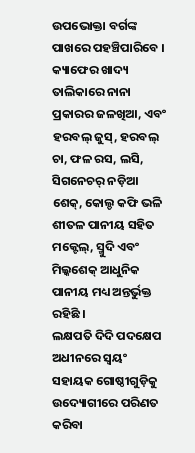ଉପଭୋକ୍ତା ବର୍ଗଙ୍କ ପାଖରେ ପହଞ୍ଚିପାରିବେ । କ୍ୟାଫେର ଖାଦ୍ୟ ତାଲିକାରେ ନାନା ପ୍ରକାରର ଜଳଖିଆ, ଏବଂ ହରବଲ୍ ଜୁସ୍, ହରବଲ୍ ଚା, ଫଳ ରସ, ଲସି, ସିଗନେଚର୍ ନଡ଼ିଆ ଶେକ୍, କୋଲ୍ଡ କଫି ଭଳି ଶୀତଳ ପାନୀୟ ସହିତ ମକ୍ଟେଲ୍, ସ୍ମୁଦି ଏବଂ ମିଲ୍କଶେକ୍ ଆଧୁନିକ ପାନୀୟ ମଧ୍ୟ ଅନ୍ତର୍ଭୁକ୍ତ ରହିଛି ।
ଲକ୍ଷପତି ଦିଦି ପଦକ୍ଷେପ ଅଧୀନରେ ସ୍ୱୟଂ ସହାୟକ ଗୋଷ୍ଠୀଗୁଡ଼ିକୁ ଉଦ୍ୟୋଗୀରେ ପରିଣତ କରିବା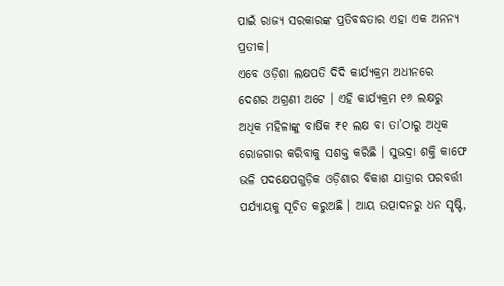ପାଇଁ ରାଜ୍ୟ ସରକାରଙ୍କ ପ୍ରତିବଦ୍ଧତାର ଏହା ଏକ ଅନନ୍ୟ ପ୍ରତୀକ।
ଏବେ ଓଡ଼ିଶା ଲକ୍ଷପତି ଦିଦି କାର୍ଯ୍ୟକ୍ରମ ଅଧୀନରେ ଦେଶର ଅଗ୍ରଣୀ ଅଟେ । ଏହି କାର୍ଯ୍ୟକ୍ରମ ୧୬ ଲକ୍ଷରୁ ଅଧିକ ମହିଳାଙ୍କୁ ବାର୍ଷିକ ₹୧ ଲକ୍ଷ ବା ତା’ଠାରୁ ଅଧିକ ରୋଜଗାର କରିବାକୁ ସଶକ୍ତ କରିଛି । ସୁଭଦ୍ରା ଶକ୍ତି କାଫେ ଭଳି ପଦକ୍ଷେପଗୁଡ଼ିକ ଓଡ଼ିଶାର ବିକାଶ ଯାତ୍ରାର ପରବର୍ତ୍ତୀ ପର୍ଯ୍ୟାୟକୁ ସୂଚିତ କରୁଅଛି । ଆୟ ଉତ୍ପାଦନରୁ ଧନ ସୃଷ୍ଟି,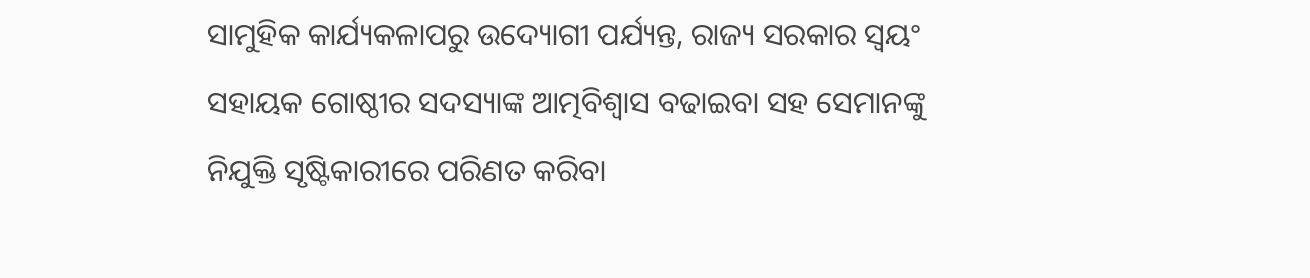ସାମୁହିକ କାର୍ଯ୍ୟକଳାପରୁ ଉଦ୍ୟୋଗୀ ପର୍ଯ୍ୟନ୍ତ, ରାଜ୍ୟ ସରକାର ସ୍ୱୟଂ ସହାୟକ ଗୋଷ୍ଠୀର ସଦସ୍ୟାଙ୍କ ଆତ୍ମବିଶ୍ୱାସ ବଢାଇବା ସହ ସେମାନଙ୍କୁ ନିଯୁକ୍ତି ସୃଷ୍ଟିକାରୀରେ ପରିଣତ କରିବା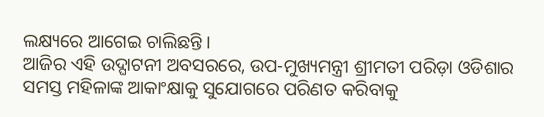ଲକ୍ଷ୍ୟରେ ଆଗେଇ ଚାଲିଛନ୍ତି ।
ଆଜିର ଏହି ଉଦ୍ଘାଟନୀ ଅବସରରେ, ଉପ-ମୁଖ୍ୟମନ୍ତ୍ରୀ ଶ୍ରୀମତୀ ପରିଡ଼ା ଓଡିଶାର ସମସ୍ତ ମହିଳାଙ୍କ ଆକାଂକ୍ଷାକୁ ସୁଯୋଗରେ ପରିଣତ କରିବାକୁ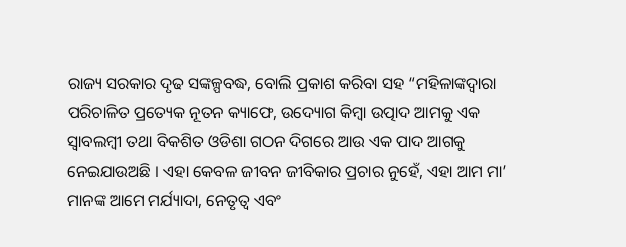ରାଜ୍ୟ ସରକାର ଦୃଢ ସଙ୍କଳ୍ପବଦ୍ଧ, ବୋଲି ପ୍ରକାଶ କରିବା ସହ “ମହିଳାଙ୍କଦ୍ୱାରା ପରିଚାଳିତ ପ୍ରତ୍ୟେକ ନୂତନ କ୍ୟାଫେ, ଉଦ୍ୟୋଗ କିମ୍ବା ଉତ୍ପାଦ ଆମକୁ ଏକ ସ୍ୱାବଲମ୍ବୀ ତଥା ବିକଶିତ ଓଡିଶା ଗଠନ ଦିଗରେ ଆଉ ଏକ ପାଦ ଆଗକୁ ନେଇଯାଉଅଛି । ଏହା କେବଳ ଜୀବନ ଜୀବିକାର ପ୍ରଚାର ନୁହେଁ, ଏହା ଆମ ମା’ ମାନଙ୍କ ଆମେ ମର୍ଯ୍ୟାଦା, ନେତୃତ୍ୱ ଏବଂ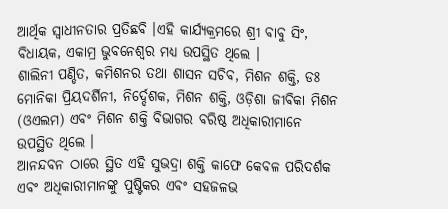ଆର୍ଥିକ ସ୍ୱାଧୀନତାର ପ୍ରତିଛବି ।ଏହି କାର୍ଯ୍ୟକ୍ରମରେ ଶ୍ରୀ ବାବୁ ସିଂ, ବିଧାୟକ, ଏକାମ୍ର ଭୁବନେଶ୍ୱର ମଧ୍ୟ ଉପସ୍ଥିତ ଥିଲେ ।
ଶାଲିନୀ ପଣ୍ଡିତ, କମିଶନର ତଥା ଶାସନ ସଚିବ, ମିଶନ ଶକ୍ତି, ଡଃ ମୋନିକା ପ୍ରିୟଦର୍ଶିନୀ, ନିର୍ଦ୍ଦେଶକ, ମିଶନ ଶକ୍ତି, ଓଡ଼ିଶା ଜୀବିକା ମିଶନ (ଓଏଲମ) ଏବଂ ମିଶନ ଶକ୍ତି ବିଭାଗର ବରିଷ୍ଠ ଅଧିକାରୀମାନେ ଉପସ୍ଥିତ ଥିଲେ ।
ଆନନ୍ଦବନ ଠାରେ ସ୍ଥିତ ଏହି ସୁଭଦ୍ରା ଶକ୍ତି କାଫେ କେବଳ ପରିଦର୍ଶକ ଏବଂ ଅଧିକାରୀମାନଙ୍କୁ ପୁଷ୍ଟିକର ଏବଂ ସହଜଳଭ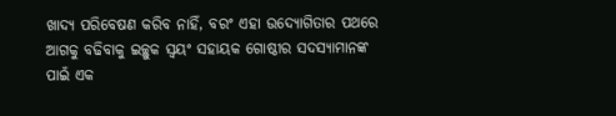ଖାଦ୍ୟ ପରିବେଷଣ କରିବ ନାହିଁ, ବରଂ ଏହା ଉଦ୍ୟୋଗିତାର ପଥରେ ଆଗକୁ ବଢିବାକୁ ଇଚ୍ଛୁକ ସ୍ୱୟଂ ସହାୟକ ଗୋଷ୍ଠୀର ସଦସ୍ୟାମାନଙ୍କ ପାଇଁ ଏକ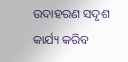ଉଦାହରଣ ସଦୃଶ କାର୍ଯ୍ୟ କରିବ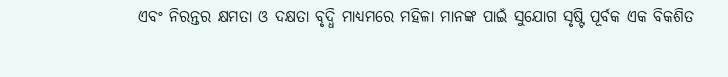ଏବଂ ନିରନ୍ତର କ୍ଷମତା ଓ ଦକ୍ଷତା ବୃଦ୍ଧି ମାଧ୍ୟମରେ ମହିଳା ମାନଙ୍କ ପାଇଁ ସୁଯୋଗ ସୃଷ୍ଟି ପୂର୍ବକ ଏକ ବିକଶିତ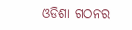ଓଡିଶା ଗଠନର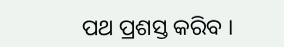ପଥ ପ୍ରଶସ୍ତ କରିବ ।